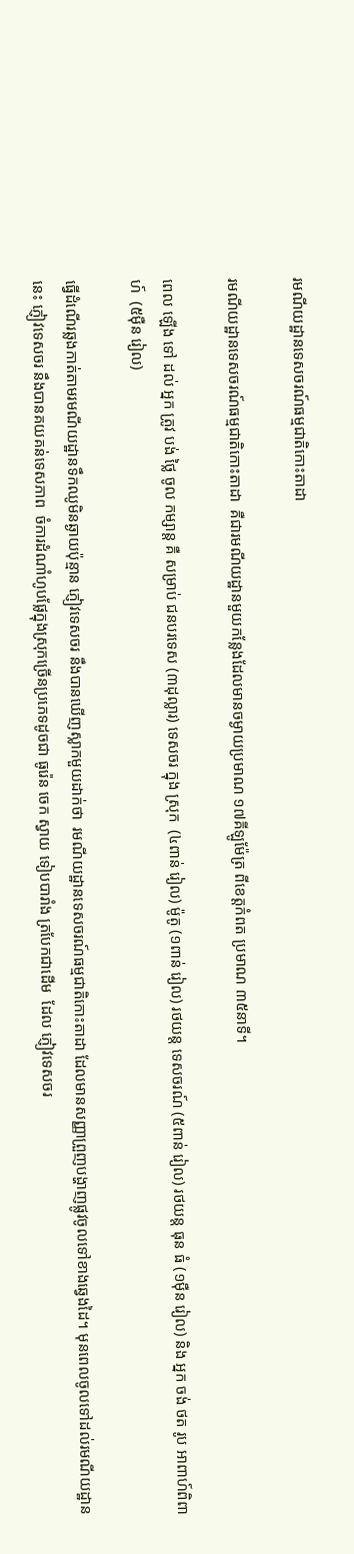រមណីយដ្ឋានទេសចរណ៍ធម្មជាតិកោះតាដា

រមណីយដ្ឋានទេសចរណ៍ធម្មជាតិកោះតាដា  គឺជារមណីយដ្ឋានមួយកន្លែងដែលមានចម្ងាយប្រមាណ ១៧គីឡូម៉ែត្រ ពីខេត្តកំពត ប្រមាណ ៣៥នាទី។

ពេល ឡើង ទៅ ដល់ អ្នក ត្រូវ បង់ ថ្លៃ ចូល កម្សាន្ត គឺ សម្រាប់ ជនបរទេស (៣ដុល្លារ) ទេសចរ ក្នុង ស្រុក  (៤ពាន់ រៀល) ម៉ូតូ (១ពាន់ រៀល) រថយន្ត ទេសចរណ៍ (៥ពាន់ រៀល) រថយន្ត ធុន ធំ (១ម៉ឺន រៀល) និង អ្នក ចង់ ថត រូប អាពាហ៍ពិពាហ៍  (៥ម៉ឺន រៀល)

ធ្វើដំណើរឆ្លងកាត់តាមរមណីយដ្ឋានទឹកឈូមិនឆ្ងាយប៉ុន្មាន ភ្ញៀវទេសចរ នឹងបានឃើញស្លាកមួយដាក់ថា  រមណីយដ្ឋានទេសចរណ៍ធម្មជាតិកោះតាដា ដែលមានសញ្ញាព្រួញបង្ហាញផ្លូវចូលទៅខាងឆ្វេងដៃ។ មុនពេលចូលទៅដល់រមណីយដ្ឋាននេះ ភ្ញៀវទេសចរ នឹងបានគយគន់ទេសភាព  ចំការដំណាំហូបផ្លែក្នុងស្រុកច្រើនប្រភេទដូចជា ធូរ៉េន ចេក ស្វាយ ទៀបបារាំង ត្របែកជាដើម  ដែល ភ្ញៀវទេសចរ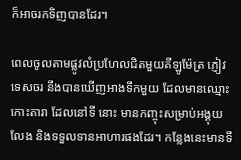ក៏អាចរកទិញបានដែរ។

ពេលចូលតាមផ្លូវលំប្រហែលជិតមួយគីឡូម៉ែត្រ ភ្ញៀវទេសចរ នឹងបានឃើញអាងទឹកមួយ ដែលមានឈ្មោះ កោះតារា ដែលនៅទី នោះ មានកញ្ចុះសម្រាប់អង្គុយលែង និងទទួលទានអាហារផងដែរ។ កន្លែងនេះមានទឹ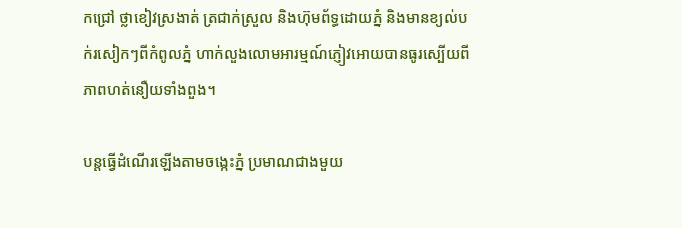កជ្រៅ ថ្លាខៀវស្រងាត់ ត្រជាក់ស្រួល និងហ៊ុមព័ទ្ធដោយភ្នំ និងមានខ្យល់បក់រសៀកៗពីកំពូលភ្នំ ហាក់លួងលោមអារម្មណ៍ភ្ញៀវអោយបានធូរស្បើយពីភាពហត់នឿយទាំងពួង។

បន្តធ្វើដំណើរឡើងតាមចង្កេះភ្នំ ប្រមាណជាងមួយ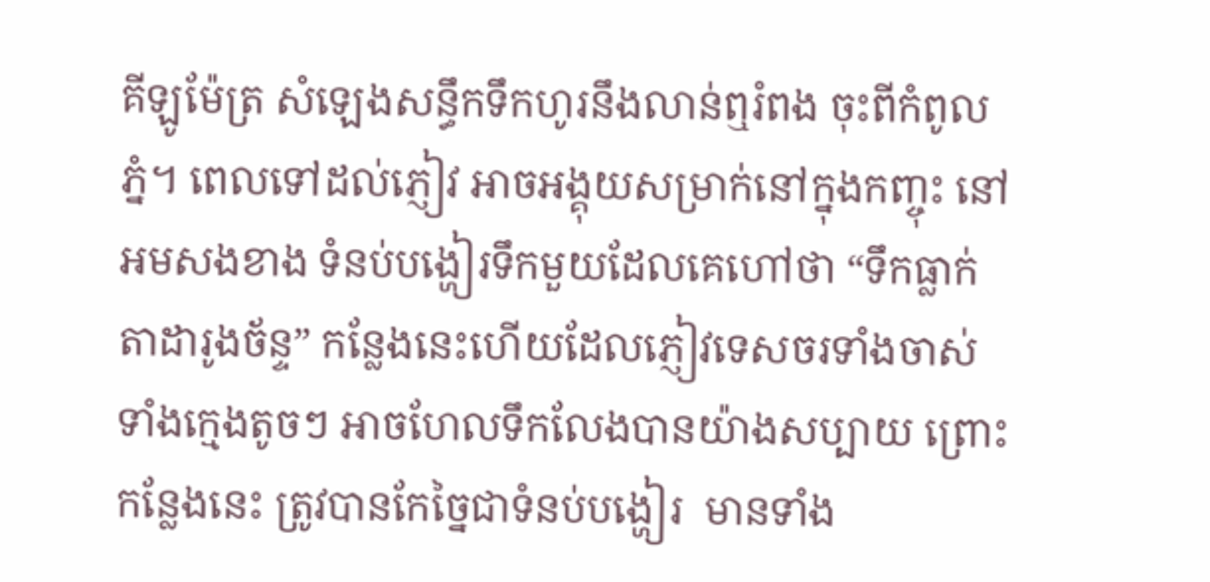គីឡូម៉ែត្រ សំឡេងសន្ធឹកទឹកហូរនឹងលាន់ឮរំពង ចុះពីកំពូលភ្នំ។ ពេលទៅដល់ភ្ញៀវ អាចអង្គុយសម្រាក់នៅក្នុងកញ្ចុះ នៅអមសងខាង ទំនប់បង្ហៀរទឹកមួយដែលគេហៅថា “ទឹកធ្លាក់តាដារូងច័ន្ទ” កន្លែងនេះហើយដែលភ្ញៀវទេសចរទាំងចាស់ ទាំងក្មេងតូចៗ អាចហែលទឹកលែងបានយ៉ាងសប្បាយ ព្រោះកន្លែងនេះ ត្រូវបានកែច្នៃជាទំនប់បង្ហៀរ  មានទាំង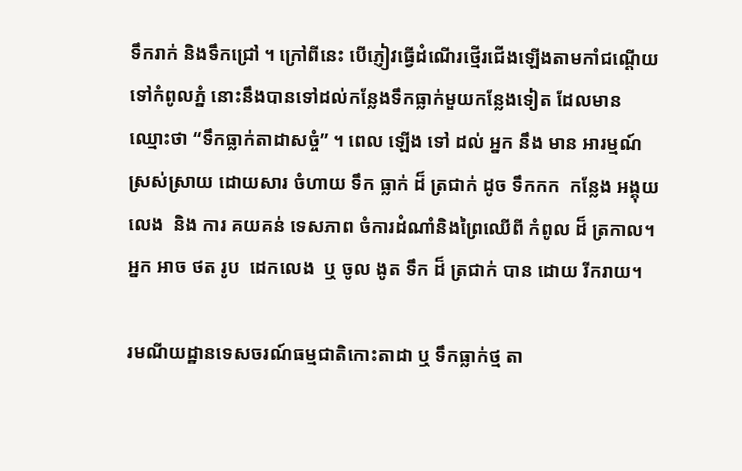ទឹករាក់ និងទឹកជ្រៅ ។ ក្រៅពីនេះ បើភ្ញៀវធ្វើដំណើរថ្មើរជើងឡើងតាមកាំជណ្តើយទៅកំពូលភ្នំ នោះនឹងបានទៅដល់កន្លែងទឹកធ្លាក់មួយកន្លែងទៀត ដែលមានឈ្មោះថា “ទឹកធ្លាក់តាដាសច្ចំ” ។ ពេល ឡើង ទៅ ដល់ អ្នក នឹង មាន អារម្មណ៍ ស្រស់ស្រាយ ដោយសារ ចំហាយ ទឹក ធ្លាក់ ដ៏ ត្រជាក់ ដូច ទឹកកក  កន្លែង អង្គុយ លេង  និង ការ គយគន់ ទេសភាព ចំការដំណាំនិងព្រៃឈើពី កំពូល ដ៏ ត្រកាល។  អ្នក អាច ថត រូប  ដេកលេង  ឬ ចូល ងូត ទឹក ដ៏ ត្រជាក់ បាន ដោយ រីករាយ។

រមណីយដ្ឋានទេសចរណ៍ធម្មជាតិកោះតាដា ឬ ទឹកធ្លាក់ថ្ម តា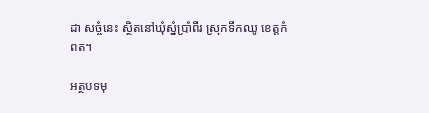ដា សច្ចំនេះ ស្ថិតនៅឃុំស្នំប្រាំពីរ ស្រុកទឹកឈូ ខេត្តកំពត។

អត្ថបទមុ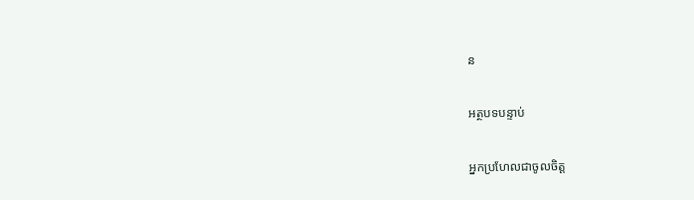ន

អត្ថបទបន្ទាប់

អ្នកប្រហែលជាចូលចិត្ត